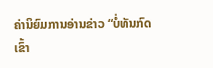ຄ່ານິຍົມການອ່ານຂ່າວ “ບໍ່ທັນກົດເຂົ້າ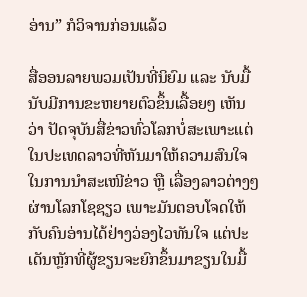ອ່ານ” ກໍວິຈານກ່ອນແລ້ວ

ສື່ອອນລາຍພວມເປັນທີ່ນິຍົມ ແລະ ນັບມື້ນັບມີການຂະຫຍາຍຕົວຂຶ້ນເລື້ອຍໆ ເຫັນວ່າ ປັດຈຸບັນສື່ຂ່າວທົ່ວໂລກບໍ່ສະເພາະແຕ່ໃນປະເທດລາວທີ່ຫັນມາໃຫ້ຄວາມສົນໃຈໃນການນຳສະເໜີຂ່າວ ຫຼື ເລື່ອງລາວຕ່າງໆຜ່ານໂລກໂຊຊຽວ ເພາະມັນຕອບໂຈດໃຫ້ກັບຄົນອ່ານໄດ້ຢ່າງວ່ອງໄວທັນໃຈ ແຕ່ປະເດັນຫຼັກທີ່ຜູ້ຂຽນຈະຍົກຂຶ້ນມາຂຽນໃນມື້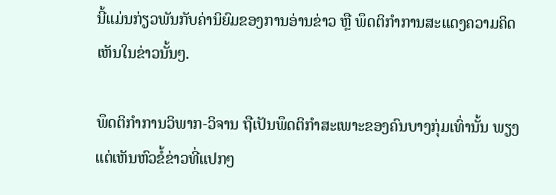ນີ້ແມ່ນກ່ຽວພັນກັບຄ່ານິຍົມຂອງການອ່ານຂ່າວ ຫຼື ພຶດຕິກຳການສະແດງຄວາມຄິດເຫັນໃນຂ່າວນັ້ນໆ.

ພຶດຕິກຳການວິພາກ-ວິຈານ ຖືເປັນພຶດຕິກຳສະເພາະຂອງຄົນບາງກຸ່ມເທົ່ານັ້ນ ພຽງແຕ່ເຫັນຫົວຂໍ້ຂ່າວທີ່ແປກໆ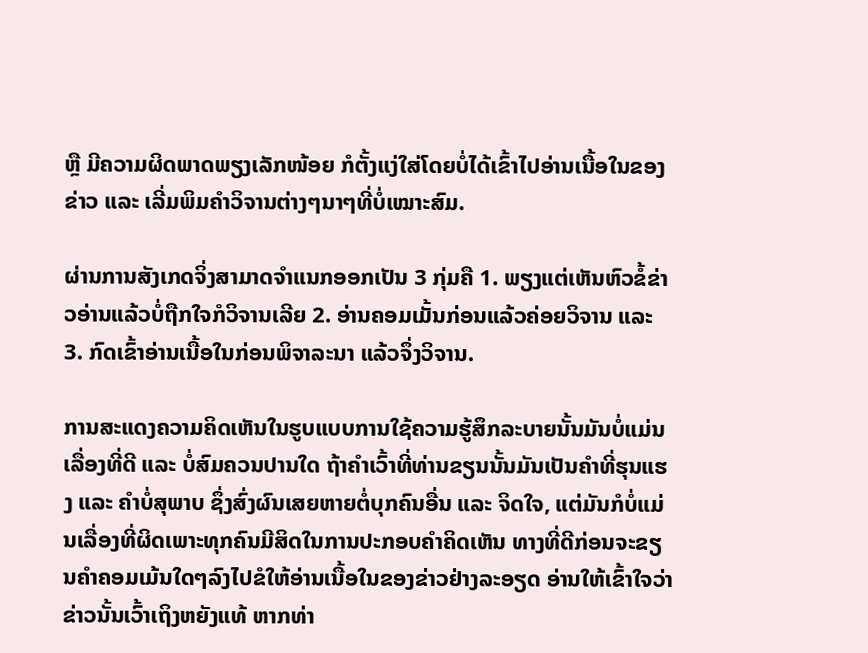ຫຼື ມີຄວາມຜິດພາດພຽງເລັກໜ້ອຍ ກໍຕັ້ງແງ່ໃສ່ໂດຍບໍ່ໄດ້ເຂົ້າໄປອ່ານເນື້ອໃນຂອງຂ່າວ ແລະ ເລີ່ມພິມຄຳວິຈານຕ່າງໆນາໆທີ່ບໍ່ເໝາະສົມ.

ຜ່ານການສັງເກດຈິ່ງສາມາດຈຳແນກອອກເປັນ 3 ກຸ່ມຄື 1. ພຽງແຕ່ເຫັນຫົວຂໍ້ຂ່າວອ່ານແລ້ວບໍ່ຖືກໃຈກໍວິຈານເລີຍ 2. ອ່ານຄອມເມັ້ນກ່ອນແລ້ວຄ່ອຍວິຈານ ແລະ  3. ກົດເຂົ້າອ່ານເນື້ອໃນກ່ອນພິຈາລະນາ ແລ້ວຈຶ່ງວິຈານ.

ການສະແດງຄວາມຄິດເຫັນໃນຮູບແບບການໃຊ້ຄວາມຮູ້ສຶກລະບາຍນັ້ນມັນບໍ່ແມ່ນເລື່ອງທີ່ດີ ແລະ ບໍ່ສົມຄວນປານໃດ ຖ້າຄຳເວົ້າທີ່ທ່ານຂຽນນັ້ນມັນເປັນຄຳທີ່ຮຸນແຮງ ແລະ ຄຳບໍ່ສຸພາບ ຊຶ່ງສົ່ງຜົນເສຍຫາຍຕໍ່ບຸກຄົນອື່ນ ແລະ ຈິດໃຈ, ແຕ່ມັນກໍບໍ່ແມ່ນເລື່ອງທີ່ຜິດເພາະທຸກຄົນມີສິດໃນການປະກອບຄຳຄິດເຫັນ ທາງທີ່ດີກ່ອນຈະຂຽນຄຳຄອມເມ້ນໃດໆລົງໄປຂໍໃຫ້ອ່ານເນື້ອໃນຂອງຂ່າວຢ່າງລະອຽດ ອ່ານໃຫ້ເຂົ້າໃຈວ່າຂ່າວນັ້ນເວົ້າເຖິງຫຍັງແທ້ ຫາກທ່າ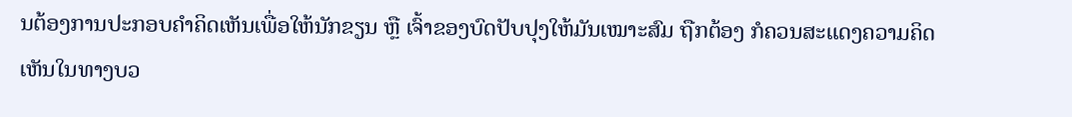ນຕ້ອງການປະກອບຄຳຄິດເຫັນເພື່ອໃຫ້ນັກຂຽນ ຫຼື ເຈົ້າຂອງບົດປັບປຸງໃຫ້ມັນເໝາະສົມ ຖືກຕ້ອງ ກໍຄວນສະແດງຄວາມຄິດເຫັນໃນທາງບວ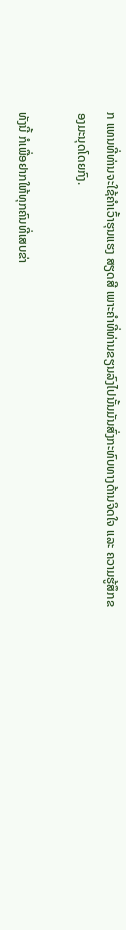ກ ແທນທີ່ທ່ານຈະໃຊ້ຄຳເວົ້າຮຸນແຮງ ສຽດສີ ເພາະຄຳທີ່ທ່ານຂຽນລົງໄປນັ້ນມັນສົ່ງກະທົບທາງດ້ານຈິດໃຈ ແລະ ຄວາມຮູ້ສຶກຂອງມະນຸດໂດຍກົງ.

ທັງນີ້ ກໍເພື່ອຢາກໃຫ້ທຸກຄົນທີ່ເສບຂ່າ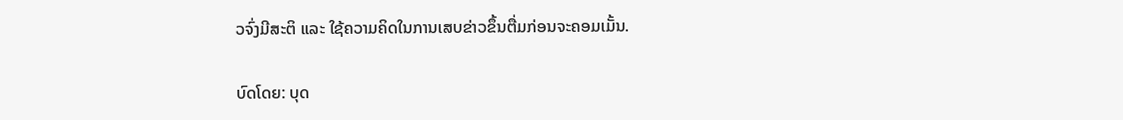ວຈົ່ງມີສະຕິ ແລະ ໃຊ້ຄວາມຄິດໃນການເສບຂ່າວຂຶ້ນຕື່ມກ່ອນຈະຄອມເມັ້ນ.

ບົດໂດຍ: ບຸດ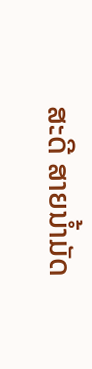ສະດີ ສາຍນໍ້າມັດ